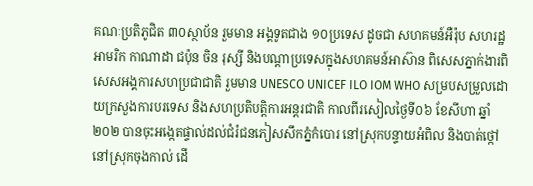គណៈប្រតិភូជិត ៣០ស្ថាប័ន រួមមាន អង្គទូតជាង ១០ប្រទេស ដូចជា សហគមន៍អឺរ៉ុប សហរដ្ឋអាមរិក កាណាដា ជប៉ុន ចិន រុស្សី និងបណ្តាប្រទេសក្នុងសហគមន៍អាស៊ាន ពិសេសភ្នាក់ងារពិសេសអង្គការសហប្រជាជាតិ រួមមាន UNESCO UNICEF ILO IOM WHO សម្របសម្រួលដោយក្រសួងការបរទេស និងសហប្រតិបត្តិការអន្តរជាតិ កាលពីរសៀលថ្ងៃទី០៦ ខែសីហា ឆ្នាំ២០២ បានចុះអង្កេតផ្ទាល់ដល់ជំរំជនភៀសសឹកភ្នំកំបោរ នៅស្រុកបន្ទាយអំពិល និងបាត់ថ្កៅ នៅស្រុកចុងកាល់ ដើ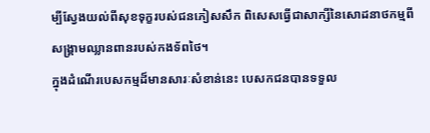ម្បីស្វែងយល់ពីសុខទុក្ខរបស់ជនភៀសសឹក ពិសេសធ្វើជាសាក្សីនៃសោដនាថកម្មពីសង្គ្រាមឈ្លានពានរបស់កងទ័ពថៃ។
ក្នុងដំណើរបេសកម្មដ៏មានសារៈសំខាន់នេះ បេសកជនបានទទួល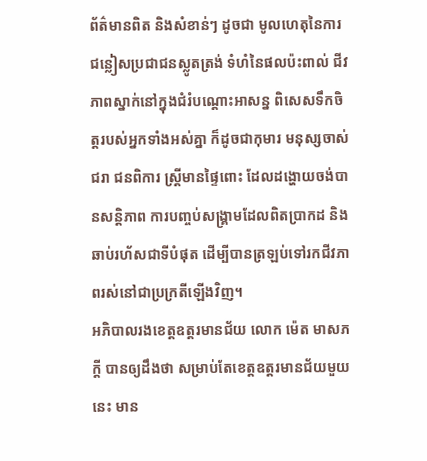ព័ត៌មានពិត និងសំខាន់ៗ ដូចជា មូលហេតុនៃការជន្លៀសប្រជាជនស្លូតត្រង់ ទំហំនៃផលប៉ះពាល់ ជីវភាពស្នាក់នៅក្នុងជំរំបណ្តោះអាសន្ន ពិសេសទឹកចិត្តរបស់អ្នកទាំងអស់គ្នា ក៏ដូចជាកុមារ មនុស្សចាស់ជរា ជនពិការ ស្ត្រីមានផ្ទៃពោះ ដែលដង្ហោយចង់បានសន្តិភាព ការបញ្ចប់សង្គ្រាមដែលពិតប្រាកដ និងឆាប់រហ័សជាទីបំផុត ដើម្បីបានត្រឡប់ទៅរកជីវភាពរស់នៅជាប្រក្រតីឡើងវិញ។
អភិបាលរងខេត្តឧត្តរមានជ័យ លោក ម៉េត មាសភក្តី បានឲ្យដឹងថា សម្រាប់តែខេត្តឧត្តរមានជ័យមួយនេះ មាន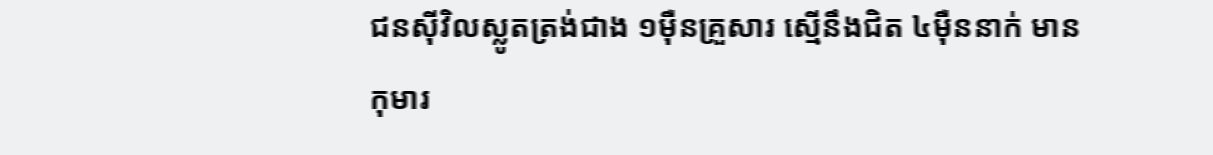ជនស៊ីវិលស្លូតត្រង់ជាង ១ម៉ឺនគ្រួសារ ស្មើនឹងជិត ៤ម៉ឺននាក់ មានកុមារ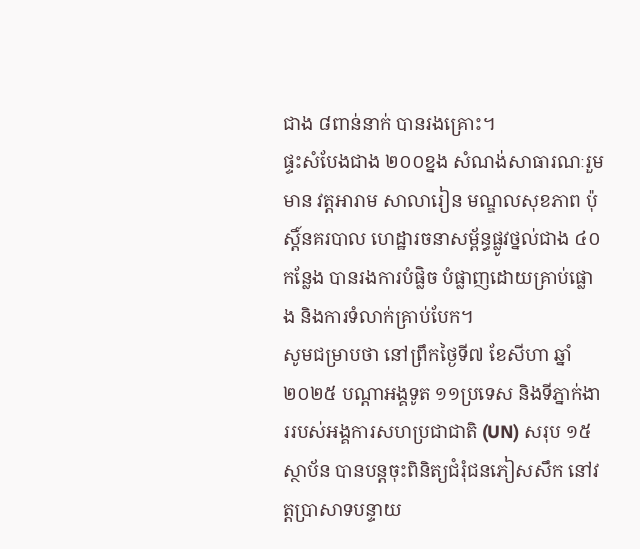ជាង ៨ពាន់នាក់ បានរងគ្រោះ។
ផ្ទះសំបែងជាង ២០០ខ្នង សំណង់សាធារណៈរួមមាន វត្តអារាម សាលារៀន មណ្ឌលសុខភាព ប៉ុស្តិ៍នគរបាល ហេដ្ឋារចនាសម្ព័ន្ធផ្លូវថ្នល់ជាង ៤០កន្លែង បានរងការបំផ្លិច បំផ្លាញដោយគ្រាប់ផ្លោង និងការទំលាក់គ្រាប់បែក។
សូមជម្រាបថា នៅព្រឹកថ្ងៃទី៧ ខែសីហា ឆ្នាំ២០២៥ បណ្តាអង្គទូត ១១ប្រទេស និងទីភ្នាក់ងាររបស់អង្គការសហប្រជាជាតិ (UN) សរុប ១៥ស្ថាប័ន បានបន្តចុះពិនិត្យជំរុំជនភៀសសឹក នៅវត្តប្រាសាទបន្ទាយ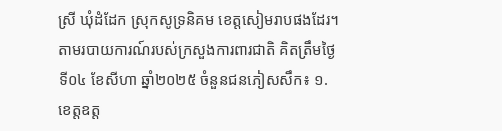ស្រី ឃុំដំដែក ស្រុកសូទ្រនិគម ខេត្តសៀមរាបផងដែរ។
តាមរបាយការណ៍របស់ក្រសួងការពារជាតិ គិតត្រឹមថ្ងៃទី០៤ ខែសីហា ឆ្នាំ២០២៥ ចំនួនជនភៀសសឹក៖ ១. ខេត្តឧត្ត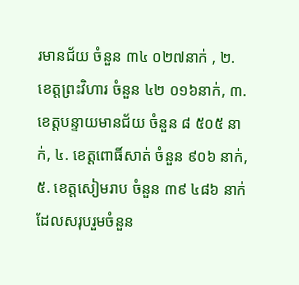រមានជ័យ ចំនួន ៣៤ ០២៧នាក់ , ២. ខេត្តព្រះវិហារ ចំនួន ៤២ ០១៦នាក់, ៣. ខេត្តបន្ទាយមានជ័យ ចំនួន ៨ ៥០៥ នាក់, ៤. ខេត្តពោធិ៍សាត់ ចំនួន ៩០៦ នាក់, ៥. ខេត្តសៀមរាប ចំនួន ៣៩ ៤៨៦ នាក់ ដែលសរុបរួមចំនួន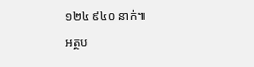១២៤ ៩៤០ នាក់៕
អត្ថប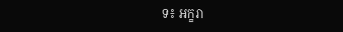ទ៖ អក្ខរា